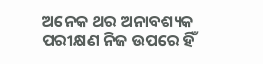ଅନେକ ଥର ଅନାବଶ୍ୟକ ପରୀକ୍ଷଣ ନିଜ ଉପରେ ହିଁ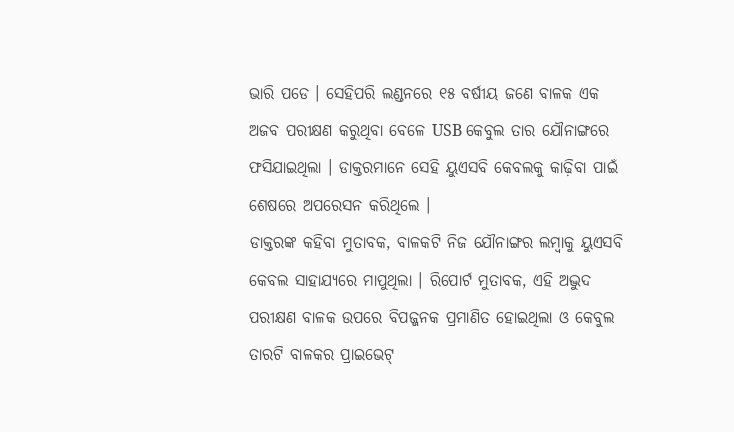ଭାରି ପଡେ । ସେହିପରି ଲଣ୍ଡନରେ ୧୫ ବର୍ଷୀୟ ଜଣେ ବାଳକ ଏକ ଅଜବ ପରୀକ୍ଷଣ କରୁଥିବା ବେଳେ USB କେବୁଲ ତାର ଯୌନାଙ୍ଗରେ ଫସିଯାଇଥିଲା । ଡାକ୍ତରମାନେ ସେହି ୟୁଏସବି କେବଲକୁ କାଢ଼ିବା ପାଇଁ ଶେଷରେ ଅପରେସନ କରିଥିଲେ ।
ଡାକ୍ତରଙ୍କ କହିବା ମୁତାବକ, ବାଳକଟି ନିଜ ଯୌନାଙ୍ଗର ଲମ୍ବାକୁ ୟୁଏସବି କେବଲ ସାହାଯ୍ୟରେ ମାପୁଥିଲା । ରିପୋର୍ଟ ମୁତାବକ, ଏହି ଅଦ୍ଭୁଦ ପରୀକ୍ଷଣ ବାଳକ ଉପରେ ବିପଜ୍ଜନକ ପ୍ରମାଣିତ ହୋଇଥିଲା ଓ କେବୁଲ ତାରଟି ବାଳକର ପ୍ରାଇଭେଟ୍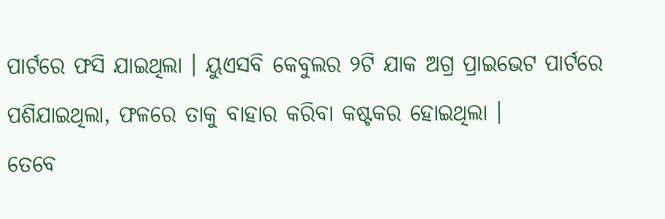ପାର୍ଟରେ ଫସି ଯାଇଥିଲା । ୟୁଏସବି କେବୁଲର ୨ଟି ଯାକ ଅଗ୍ର ପ୍ରାଇଭେଟ ପାର୍ଟରେ ପଶିଯାଇଥିଲା, ଫଳରେ ତାକୁ ବାହାର କରିବା କଷ୍ଟକର ହୋଇଥିଲା ।
ତେବେ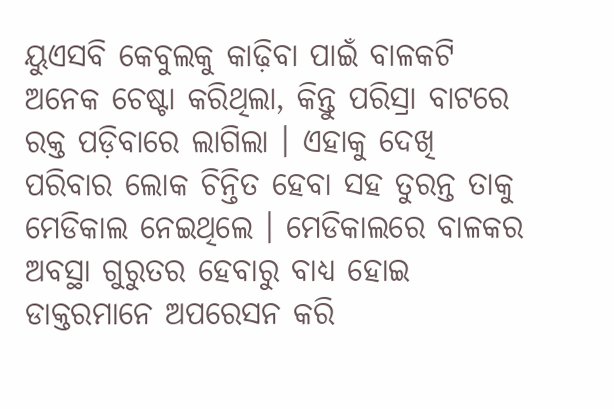ୟୁଏସବି କେବୁଲକୁ କାଢ଼ିବା ପାଇଁ ବାଳକଟି ଅନେକ ଚେଷ୍ଟା କରିଥିଲା, କିନ୍ତୁ ପରିସ୍ରା ବାଟରେ ରକ୍ତ ପଡ଼ିବାରେ ଲାଗିଲା । ଏହାକୁ ଦେଖି ପରିବାର ଲୋକ ଚିନ୍ତିତ ହେବା ସହ ତୁରନ୍ତ ତାକୁ ମେଡିକାଲ ନେଇଥିଲେ । ମେଡିକାଲରେ ବାଳକର ଅବସ୍ଥା ଗୁରୁତର ହେବାରୁ ବାଧ୍ୟ ହୋଇ ଡାକ୍ତରମାନେ ଅପରେସନ କରି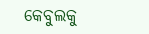କେବୁଲକୁ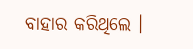ବାହାର କରିଥିଲେ ।